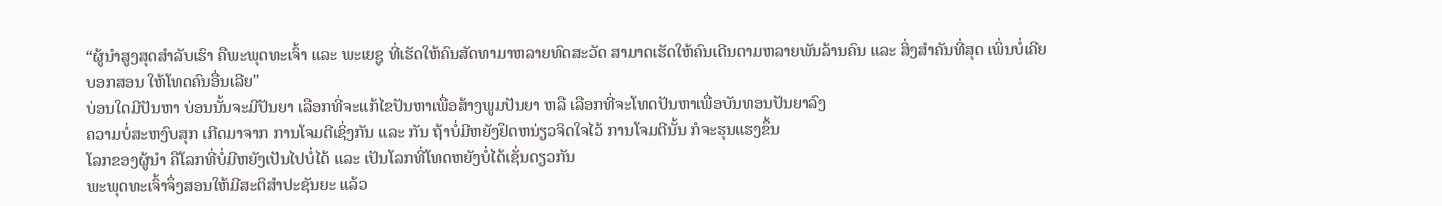“ຜູ້ນຳສູງສຸດສຳລັບເຮົາ ຄືພະພຸດທະເຈົ້າ ແລະ ພະເຍຊູ ທີ່ເຮັດໃຫ້ຄົນສັດທາມາຫລາຍທົດສະວັດ ສາມາດເຮັດໃຫ້ຄົນເດີນຕາມຫລາຍພັນລ້ານຄົນ ແລະ ສິ່ງສຳຄັນທີ່ສຸດ ເພິ່ນບໍ່ເຄີຍບອກສອນ ໃຫ້ໂທດຄົນອື່ນເລີຍ"
ບ່ອນໃດມີປັນຫາ ບ່ອນນັ້ນຈະມີປັນຍາ ເລືອກທີ່ຈະແກ້ໄຂປັນຫາເພື່ອສ້າງພູມປັນຍາ ຫລື ເລືອກທີ່ຈະໂທດປັນຫາເພື່ອບັນທອນປັນຍາລົງ
ຄວາມບໍ່ສະຫງົບສຸກ ເກີດມາຈາກ ການໂຈມຕີເຊິ່ງກັນ ແລະ ກັນ ຖ້າບໍ່ມີຫຍັງຢຶດຫນ່ຽວຈິດໃຈໄວ້ ການໂຈມຕີນັ້ນ ກໍຈະຮຸນແຮງຂຶ້ນ
ໂລກຂອງຜູ້ນຳ ຄືໂລກທີ່ບໍ່ມີຫຍັງເປັນໄປບໍ່ໄດ້ ແລະ ເປັນໂລກທີ່ໂທດຫຍັງບໍ່ໄດ້ເຊັ່ນດຽວກັນ
ພະພຸດທະເຈົ້າຈຶ່ງສອນໃຫ້ມີສະຕິສຳປະຊັນຍະ ແລ້ວ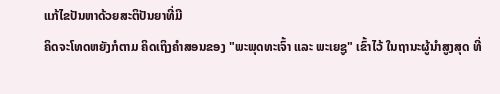ແກ້ໄຂປັນຫາດ້ວຍສະຕິປັນຍາທີ່ມີ
ຄິດຈະໂທດຫຍັງກໍຕາມ ຄິດເຖິງຄຳສອນຂອງ "ພະພຸດທະເຈົ້າ ແລະ ພະເຍຊູ" ເຂົ້າໄວ້ ໃນຖານະຜູ້ນຳສູງສຸດ ທີ່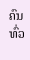ຄົນທົ່ວ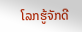ໂລກຮູ້ຈັກດີ